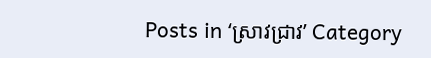Posts in ‘ស្រាវជ្រាវ’ Category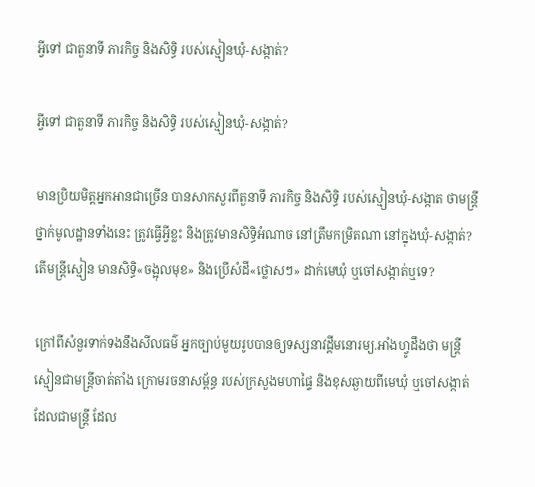អ្វីទៅ ជាតួនាទី ភារកិច្ច និងសិទ្ធិ របស់ស្មៀនឃុំ-សង្កាត់?

អ្វីទៅ ជាតួនាទី ភារកិច្ច និងសិទ្ធិ របស់ស្មៀនឃុំ-សង្កាត់?

មានប្រិយមិត្តអ្នកអានជាច្រើន បានសាកសួរពីតួនាទី ភារកិច្ច និងសិទ្ធិ របស់ស្មៀនឃុំ-សង្កាត ថាមន្ត្រីថ្នាក់មូលដ្ឋានទាំងនេះ ត្រូវធ្វើអ្វីខ្លះ និងត្រូវមានសិទ្ធិអំណាច នៅត្រឹមកម្រិតណា នៅក្នុងឃុំ-សង្កាត់? តើមន្ត្រីស្មៀន មានសិទ្ធិ«ចង្អុលមុខ» និងប្រើសំដី«ថ្លោសៗ» ដាក់មេឃុំ ឬចៅសង្កាត់ឬទេ?

ក្រៅពីសំនួរទាក់ទងនឹងសីលធម៌ អ្នកច្បាប់មួយរូបបានឲ្យទស្សនាវដ្ដីមនោរម្យ.អាំងហ្វូដឹងថា មន្ត្រីស្មៀនជាមន្ត្រីចាត់តាំង ក្រោមរចនាសម្ព័ន្ធ របស់ក្រសួងមហាផ្ទៃ និងខុសឆ្ងាយពីមេឃុំ ឬចៅសង្កាត់ ដែលជាមន្ត្រី ដែល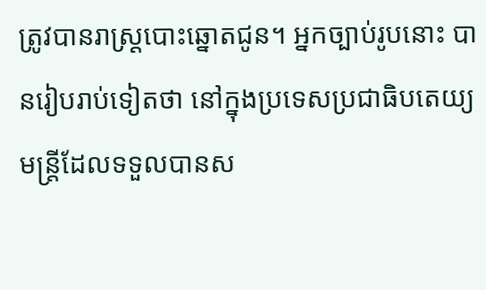ត្រូវបានរាស្ត្របោះឆ្នោតជូន។ អ្នកច្បាប់រូបនោះ បានរៀបរាប់ទៀតថា នៅក្នុងប្រទេសប្រជាធិបតេយ្យ មន្ត្រីដែលទទួលបានស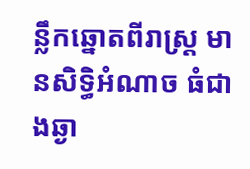ន្លឹកឆ្នោតពីរាស្ត្រ មានសិទ្ធិអំណាច ធំជាងឆ្ងា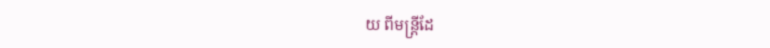យ ពីមន្ត្រីដែ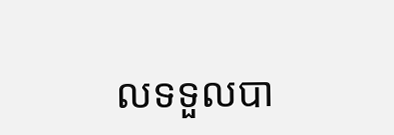លទទួលបា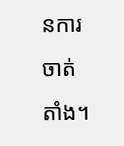នការចាត់តាំង។